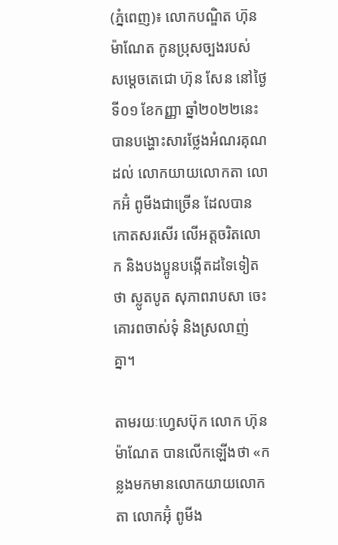(ភ្នំពេញ)៖ លោកបណ្ឌិត ហ៊ុន ម៉ាណែត កូនប្រុសច្បងរបស់ សម្តេចតេជោ ហ៊ុន សែន នៅថ្ងៃទី០១ ខែកញ្ញា ឆ្នាំ២០២២នេះ បានបង្ហោះសារថ្លែងអំណរគុណដល់ លោកយាយលោកតា លោកអ៊ំ ពូមីងជាច្រើន ដែលបានកោតសរសើរ លើអត្តចរិតលោក និងបងប្អូនបង្កើតដទៃទៀតថា ស្លូតបូត សុភាពរាបសា ចេះគោរពចាស់ទុំ និងស្រលាញ់គ្នា។

តាមរយៈហ្វេសប៊ុក លោក ហ៊ុន ម៉ាណែត បានលើកឡើងថា «កន្លងមកមានលោកយាយលោកតា លោកអ៊ុំ ពូមីង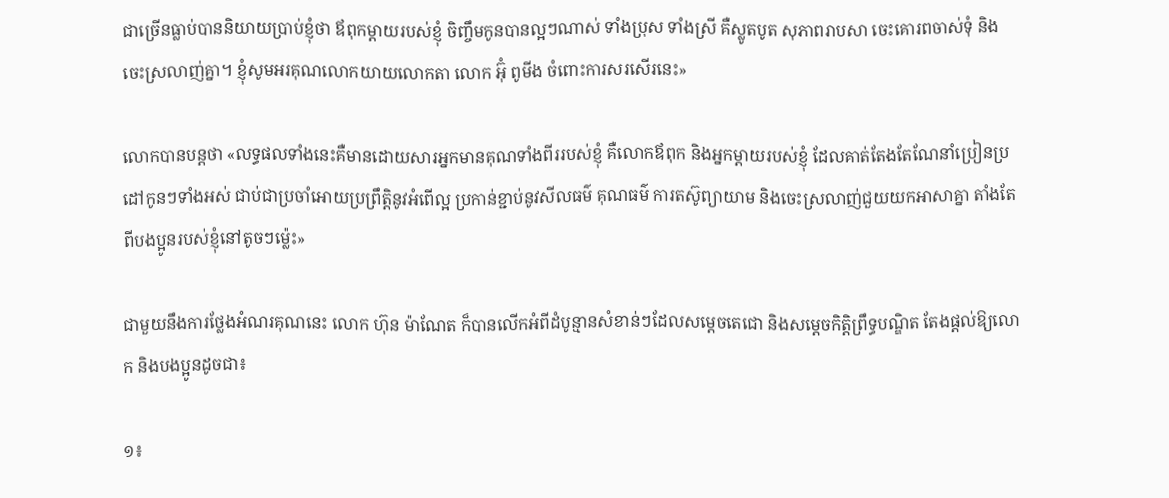ជាច្រើនធ្លាប់បាននិយាយប្រាប់ខ្ញុំថា ឪពុកម្តាយរបស់ខ្ញុំ ចិញ្ចឹមកូនបានល្អៗណាស់ ទាំងប្រុស ទាំងស្រី គឺស្លូតបូត សុភាពរាបសា ចេះគោរពចាស់ទុំ និងចេះស្រលាញ់គ្នា។ ខ្ញុំសូមអរគុណលោកយាយលោកតា លោក អ៊ុំ ពូមីង ចំពោះការសរសើរនេះ»

លោកបានបន្តថា «លទ្ធផលទាំងនេះគឺមានដោយសារអ្នកមានគុណទាំងពីររបស់ខ្ញុំ គឺលោកឪពុក និងអ្នកម្តាយរបស់ខ្ញុំ ដែលគាត់តែងតែណែនាំប្រៀនប្រដៅកូនៗទាំងអស់ ជាប់ជាប្រចាំអោយប្រព្រឹត្តិនូវអំពើល្អ ប្រកាន់ខ្ជាប់នូវសីលធម៌ គុណធម៌ ការតស៊ូព្យាយាម និងចេះស្រលាញ់ជួយយកអាសាគ្នា តាំងតែពីបងប្អូនរបស់ខ្ញុំនៅតូចៗម៉្លេះ»

ជាមួយនឹងការថ្លែងអំណរគុណនេះ លោក ហ៊ុន ម៉ាណែត ក៏បានលើកអំពីដំបូន្មានសំខាន់ៗដែលសម្តេចតេជោ និងសម្តេចកិត្តិព្រឹទ្ធបណ្ឌិត តែងផ្តល់ឱ្យលោក និងបងប្អូនដូចជា៖

១៖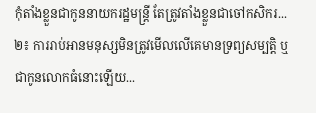កុំតាំងខ្លួនជាកូននាយករដ្ឋមន្ត្រី តែត្រូវតាំងខ្លួនជាចៅកសិករ...
២៖ ការរាប់អានមនុស្សមិនត្រូវមើលលើគេមានទ្រព្យសម្បត្តិ ឬជាកូនលោកធំនោះឡើយ...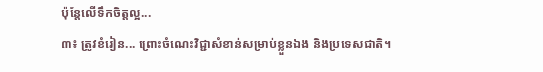ប៉ុន្តែលើទឹកចិត្តល្អ...
៣៖ ត្រូវខំរៀន... ព្រោះចំណេះវិជ្ជាសំខាន់សម្រាប់ខ្លួនឯង និងប្រទេសជាតិ។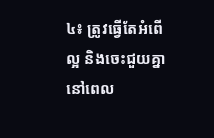៤៖ ត្រូវធ្វើតែអំពើល្អ និងចេះជួយគ្នានៅពេល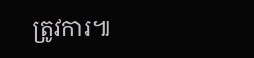ត្រូវការ៕